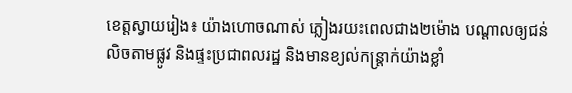ខេត្តស្វាយរៀង៖ យ៉ាងហោចណាស់ ភ្លៀងរយះពេលជាង២ម៉ោង បណ្ដាលឲ្យជន់លិចតាមផ្លូវ និងផ្ទះប្រជាពលរដ្ឋ និងមានខ្យល់កន្ត្រាក់យ៉ាងខ្លាំ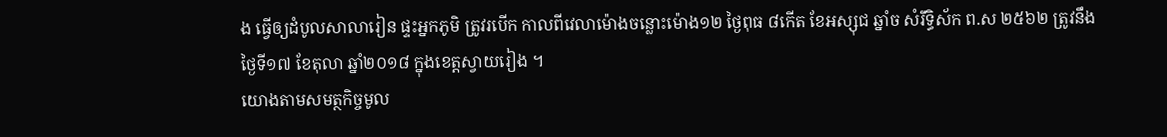ង ធ្វើឲ្យដំបូលសាលារៀន ផ្ទះអ្នកភូមិ ត្រូវរបើក កាលពីវេលាម៉ោងចន្លោះម៉ោង១២ ថ្ងៃពុធ ៨កើត ខែអស្សុជ ឆ្នាំច សំរឹទ្ធិស័ក ព.ស ២៥៦២ ត្រូវនឹងថ្ងៃទី១៧ ខែតុលា ឆ្នាំ២០១៨ ក្នុងខេត្តស្វាយរៀង ។
យោងតាមសមត្ថកិច្ចមូល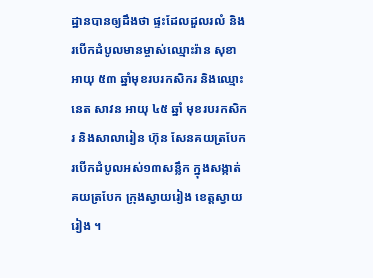ដ្ឋានបានឲ្យដឹងថា ផ្ទះដែលដួលរលំ និងរបើកដំបូលមានម្ចាស់ឈ្មោះរ៉ាន សុខា អាយុ ៥៣ ឆ្នាំមុខរបរកសិករ និងឈ្មោះ នេត សាវន អាយុ ៤៥ ឆ្នាំ មុខរបរកសិករ និងសាលារៀន ហ៊ុន សែនគយត្របែក របើកដំបូលអស់១៣សន្លឹក ក្នុងសង្កាត់គយត្របែក ក្រុងស្វាយរៀង ខេត្តស្វាយរៀង ។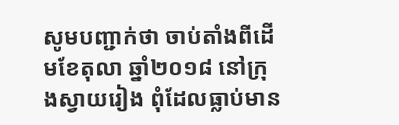សូមបញ្ជាក់ថា ចាប់តាំងពីដើមខែតុលា ឆ្នាំ២០១៨ នៅក្រុងស្វាយរៀង ពុំដែលធ្លាប់មាន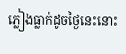ភ្លៀងធ្លាក់ដូចថ្ងៃនេះនោះ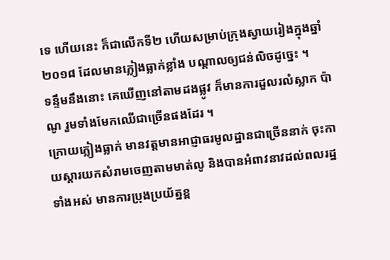ទេ ហើយនេះ ក៏ជាលើកទី២ ហើយសម្រាប់ក្រុងស្វាយរៀងក្នុងឆ្នាំ២០១៨ ដែលមានភ្លៀងធ្លាក់ខ្លាំង បណ្តាលឲ្យជន់លិចដូច្នេះ ។
ទន្ទឹមនឹងនោះ គេឃើញនៅតាមដងផ្លូវ ក៏មានការដួលរលំស្លាក ប៉ាណូ រួមទាំងមែកឈើជាច្រើនផងដែរ ។
ក្រោយភ្លៀងធ្លាក់ មានវត្តមានអាជ្ញាធរមូលដ្ឋានជាច្រើននាក់ ចុះកាយស្តារយកសំរាមចេញតាមមាត់លូ និងបានអំពាវនាវដល់ពលរដ្ឋទាំងអស់ មានការប្រុងប្រយ័ត្នខ្ព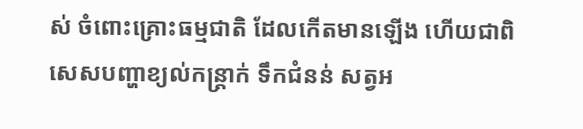ស់ ចំពោះគ្រោះធម្មជាតិ ដែលកើតមានឡើង ហើយជាពិសេសបញ្ហាខ្យល់កន្ត្រាក់ ទឹកជំនន់ សត្វអ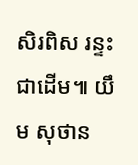សិរពិស រន្ទះ ជាដើម៕ យឹម សុថាន